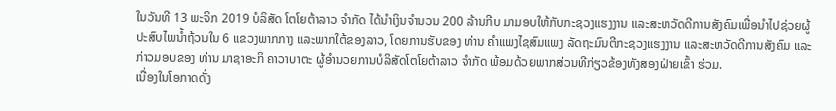ໃນວັນທີ 13 ພະຈິກ 2019 ບໍລິສັດ ໂຕໂຍຕ້າລາວ ຈໍາກັດ ໄດ້ນຳເງິນຈຳນວນ 200 ລ້ານກີບ ມາມອບໃຫ້ກັບກະຊວງແຮງງານ ແລະສະຫວັດດີການສັງຄົມເພື່ອນຳໄປຊ່ວຍຜູ້ປະສົບໄພນໍ້າຖ້ວນໃນ 6 ແຂວງພາກກາງ ແລະພາກໃຕ້ຂອງລາວ, ໂດຍການຮັບຂອງ ທ່ານ ຄຳແພງໄຊສົມແພງ ລັດຖະມົນຕີກະຊວງແຮງງານ ແລະສະຫວັດດີການສັງຄົມ ແລະກ່າວມອບຂອງ ທ່ານ ມາຊາອະກິ ຄາວາບາຕະ ຜູ້ອຳນວຍການບໍລິສັດໂຕໂຍຕ້າລາວ ຈຳກັດ ພ້ອມດ້ວຍພາກສ່ວນທີກ່ຽວຂ້ອງທັງສອງຝ່າຍເຂົ້າ ຮ່ວມ.
ເນື່ອງໃນໂອກາດດັ່ງ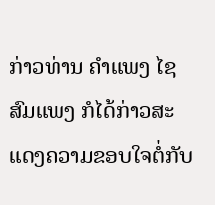ກ່າວທ່ານ ຄຳແພງ ໄຊສົມແພງ ກໍໄດ້ກ່າວສະແດງຄວາມຂອບໃຈຕໍ່ກັບ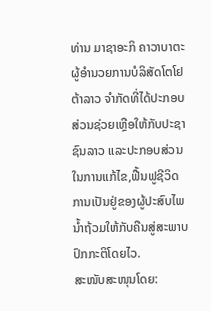ທ່ານ ມາຊາອະກິ ຄາວາບາຕະ ຜູ້ອຳນວຍການບໍລິສັດໂຕໂຢຕ້າລາວ ຈຳກັດທີ່ໄດ້ປະກອບສ່ວນຊ່ວຍເຫຼືອໃຫ້ກັບປະຊາຊົນລາວ ແລະປະກອບສ່ວນໃນການແກ້ໄຂ,ຟື້ນຟູຊີວິດການເປັນຢູ່ຂອງຜູ້ປະສົບໄພນໍ້າຖ້ວມໃຫ້ກັບຄືນສູ່ສະພາບປົກກະຕິໂດຍໄວ.
ສະໜັບສະໜຸນໂດຍ: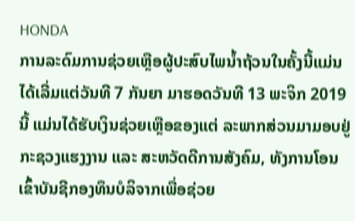HONDA
ການລະດົມການຊ່ວຍເຫຼືອຜູ້ປະສົບໄພນໍ້າຖ້ວນໃນຄັ້ງນີ້ແມ່ນໄດ້ເລີ່ມແຕ່ວັນທີ 7 ກັນຍາ ມາຮອດວັນທີ 13 ພະຈິກ 2019 ນີ້ ແມ່ນໄດ້ຮັບເງິນຊ່ວຍເຫຼືອຂອງແຕ່ ລະພາກສ່ວນມາມອບຢູ່ກະຊວງແຮງງານ ແລະ ສະຫວັດດີການສັງຄົມ, ທັງການໂອນເຂົ້າບັນຊີກອງທຶນບໍລິຈາກເພື່ອຊ່ວຍ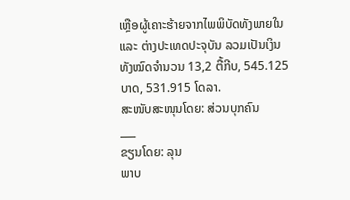ເຫຼືອຜູ້ເຄາະຮ້າຍຈາກໄພພິບັດທັງພາຍໃນ ແລະ ຕ່າງປະເທດປະຈຸບັນ ລວມເປັນເງິນທັງໝົດຈຳນວນ 13,2 ຕື້ກີບ, 545.125 ບາດ, 531.915 ໂດລາ.
ສະໜັບສະໜຸນໂດຍ: ສ່ວນບຸກຄົນ
___
ຂຽນໂດຍ: ລຸນ
ພາບ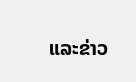ແລະຂ່າວ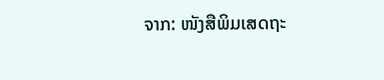ຈາກ: ໜັງສືພິມເສດຖະ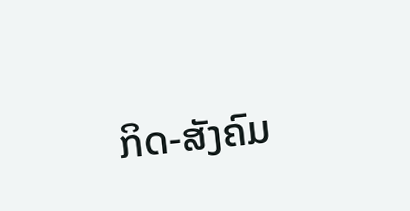ກິດ-ສັງຄົມ